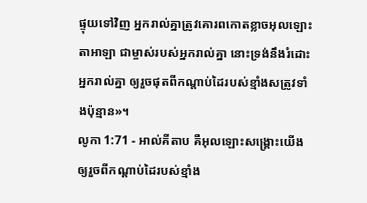ផ្ទុយទៅវិញ អ្នករាល់គ្នាត្រូវគោរពកោតខ្លាចអុលឡោះតាអាឡា ជាម្ចាស់របស់អ្នករាល់គ្នា នោះទ្រង់នឹងរំដោះអ្នករាល់គ្នា ឲ្យរួចផុតពីកណ្តាប់ដៃរបស់ខ្មាំងសត្រូវទាំងប៉ុន្មាន»។
លូកា 1:71 - អាល់គីតាប គឺអុលឡោះសង្គ្រោះយើង ឲ្យរួចពីកណ្ដាប់ដៃរបស់ខ្មាំង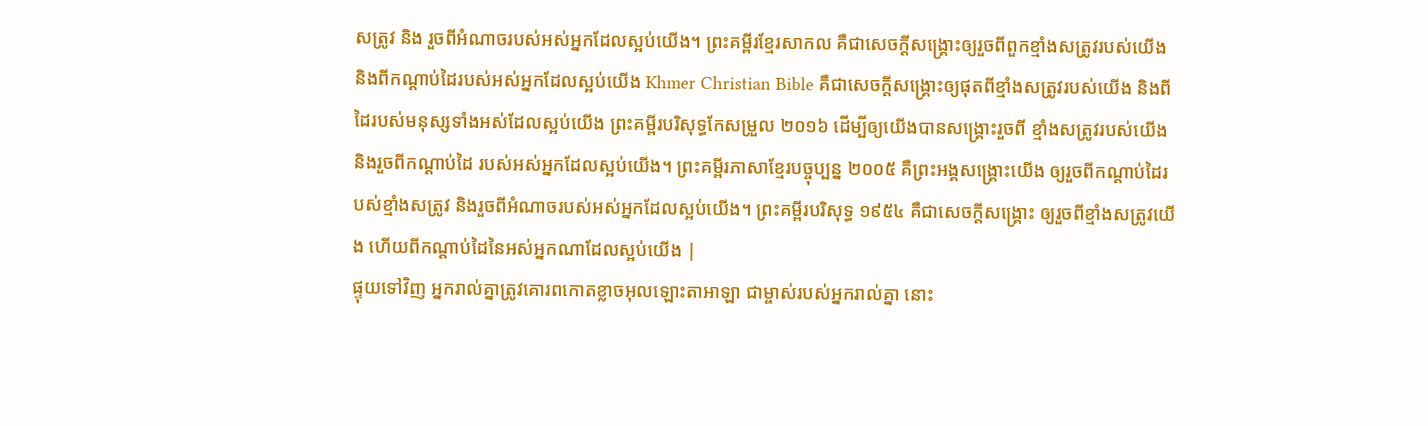សត្រូវ និង រួចពីអំណាចរបស់អស់អ្នកដែលស្អប់យើង។ ព្រះគម្ពីរខ្មែរសាកល គឺជាសេចក្ដីសង្គ្រោះឲ្យរួចពីពួកខ្មាំងសត្រូវរបស់យើង និងពីកណ្ដាប់ដៃរបស់អស់អ្នកដែលស្អប់យើង Khmer Christian Bible គឺជាសេចក្ដីសង្គ្រោះឲ្យផុតពីខ្មាំងសត្រូវរបស់យើង និងពីដៃរបស់មនុស្សទាំងអស់ដែលស្អប់យើង ព្រះគម្ពីរបរិសុទ្ធកែសម្រួល ២០១៦ ដើម្បីឲ្យយើងបានសង្គ្រោះរួចពី ខ្មាំងសត្រូវរបស់យើង និងរួចពីកណ្តាប់ដៃ របស់អស់អ្នកដែលស្អប់យើង។ ព្រះគម្ពីរភាសាខ្មែរបច្ចុប្បន្ន ២០០៥ គឺព្រះអង្គសង្គ្រោះយើង ឲ្យរួចពីកណ្ដាប់ដៃរបស់ខ្មាំងសត្រូវ និងរួចពីអំណាចរបស់អស់អ្នកដែលស្អប់យើង។ ព្រះគម្ពីរបរិសុទ្ធ ១៩៥៤ គឺជាសេចក្ដីសង្គ្រោះ ឲ្យរួចពីខ្មាំងសត្រូវយើង ហើយពីកណ្តាប់ដៃនៃអស់អ្នកណាដែលស្អប់យើង |
ផ្ទុយទៅវិញ អ្នករាល់គ្នាត្រូវគោរពកោតខ្លាចអុលឡោះតាអាឡា ជាម្ចាស់របស់អ្នករាល់គ្នា នោះ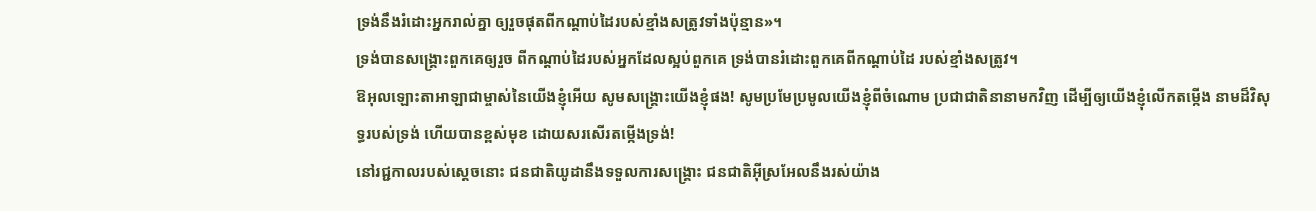ទ្រង់នឹងរំដោះអ្នករាល់គ្នា ឲ្យរួចផុតពីកណ្តាប់ដៃរបស់ខ្មាំងសត្រូវទាំងប៉ុន្មាន»។
ទ្រង់បានសង្គ្រោះពួកគេឲ្យរួច ពីកណ្ដាប់ដៃរបស់អ្នកដែលស្អប់ពួកគេ ទ្រង់បានរំដោះពួកគេពីកណ្ដាប់ដៃ របស់ខ្មាំងសត្រូវ។
ឱអុលឡោះតាអាឡាជាម្ចាស់នៃយើងខ្ញុំអើយ សូមសង្គ្រោះយើងខ្ញុំផង! សូមប្រមែប្រមូលយើងខ្ញុំពីចំណោម ប្រជាជាតិនានាមកវិញ ដើម្បីឲ្យយើងខ្ញុំលើកតម្កើង នាមដ៏វិសុទ្ធរបស់ទ្រង់ ហើយបានខ្ពស់មុខ ដោយសរសើរតម្កើងទ្រង់!
នៅរជ្ជកាលរបស់ស្តេចនោះ ជនជាតិយូដានឹងទទួលការសង្គ្រោះ ជនជាតិអ៊ីស្រអែលនឹងរស់យ៉ាង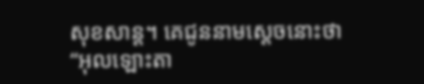សុខសាន្ត។ គេជូននាមស្តេចនោះថា “អុលឡោះតា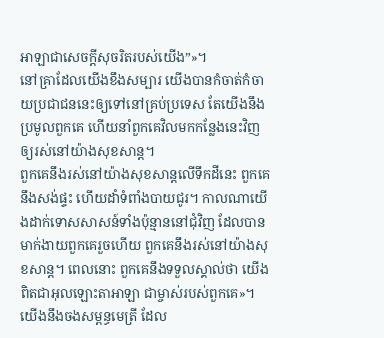អាឡាជាសេចក្ដីសុចរិតរបស់យើង”»។
នៅគ្រាដែលយើងខឹងសម្បារ យើងបានកំចាត់កំចាយប្រជាជននេះឲ្យទៅនៅគ្រប់ប្រទេស តែយើងនឹងប្រមូលពួកគេ ហើយនាំពួកគេវិលមកកន្លែងនេះវិញ ឲ្យរស់នៅយ៉ាងសុខសាន្ត។
ពួកគេនឹងរស់នៅយ៉ាងសុខសាន្តលើទឹកដីនេះ ពួកគេនឹងសង់ផ្ទះ ហើយដាំទំពាំងបាយជូរ។ កាលណាយើងដាក់ទោសសាសន៍ទាំងប៉ុន្មាននៅជុំវិញ ដែលបានមាក់ងាយពួកគេរួចហើយ ពួកគេនឹងរស់នៅយ៉ាងសុខសាន្ត។ ពេលនោះ ពួកគេនឹងទទួលស្គាល់ថា យើងពិតជាអុលឡោះតាអាឡា ជាម្ចាស់របស់ពួកគេ»។
យើងនឹងចងសម្ពន្ធមេត្រី ដែល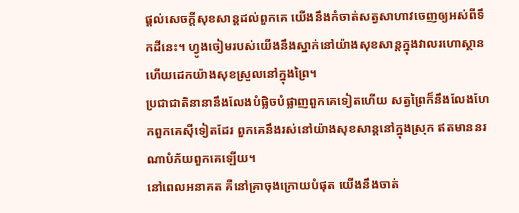ផ្ដល់សេចក្ដីសុខសាន្តដល់ពួកគេ យើងនឹងកំចាត់សត្វសាហាវចេញឲ្យអស់ពីទឹកដីនេះ។ ហ្វូងចៀមរបស់យើងនឹងស្នាក់នៅយ៉ាងសុខសាន្តក្នុងវាលរហោស្ថាន ហើយដេកយ៉ាងសុខស្រួលនៅក្នុងព្រៃ។
ប្រជាជាតិនានានឹងលែងបំផ្លិចបំផ្លាញពួកគេទៀតហើយ សត្វព្រៃក៏នឹងលែងហែកពួកគេស៊ីទៀតដែរ ពួកគេនឹងរស់នៅយ៉ាងសុខសាន្តនៅក្នុងស្រុក ឥតមាននរណាបំភ័យពួកគេឡើយ។
នៅពេលអនាគត គឺនៅគ្រាចុងក្រោយបំផុត យើងនឹងចាត់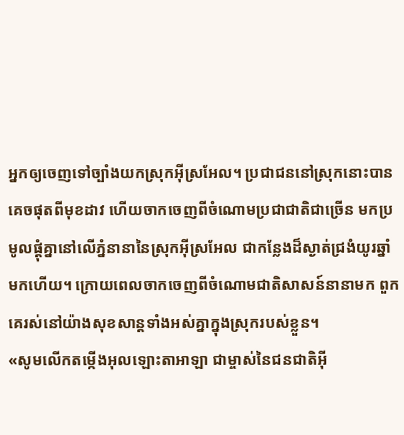អ្នកឲ្យចេញទៅច្បាំងយកស្រុកអ៊ីស្រអែល។ ប្រជាជននៅស្រុកនោះបានគេចផុតពីមុខដាវ ហើយចាកចេញពីចំណោមប្រជាជាតិជាច្រើន មកប្រមូលផ្ដុំគ្នានៅលើភ្នំនានានៃស្រុកអ៊ីស្រអែល ជាកន្លែងដ៏ស្ងាត់ជ្រងំយូរឆ្នាំមកហើយ។ ក្រោយពេលចាកចេញពីចំណោមជាតិសាសន៍នានាមក ពួកគេរស់នៅយ៉ាងសុខសាន្តទាំងអស់គ្នាក្នុងស្រុករបស់ខ្លួន។
«សូមលើកតម្កើងអុលឡោះតាអាឡា ជាម្ចាស់នៃជនជាតិអ៊ី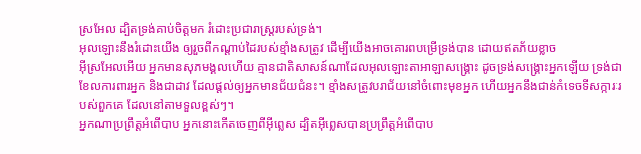ស្រអែល ដ្បិតទ្រង់គាប់ចិត្តមក រំដោះប្រជារាស្ដ្ររបស់ទ្រង់។
អុលឡោះនឹងរំដោះយើង ឲ្យរួចពីកណ្ដាប់ដៃរបស់ខ្មាំងសត្រូវ ដើម្បីយើងអាចគោរពបម្រើទ្រង់បាន ដោយឥតភ័យខ្លាច
អ៊ីស្រអែលអើយ អ្នកមានសុភមង្គលហើយ គ្មានជាតិសាសន៍ណាដែលអុលឡោះតាអាឡាសង្គ្រោះ ដូចទ្រង់សង្គ្រោះអ្នកឡើយ ទ្រង់ជាខែលការពារអ្នក និងជាដាវ ដែលផ្តល់ឲ្យអ្នកមានជ័យជំនះ។ ខ្មាំងសត្រូវបរាជ័យនៅចំពោះមុខអ្នក ហើយអ្នកនឹងជាន់កំទេចទីសក្ការៈរបស់ពួកគេ ដែលនៅតាមទួលខ្ពស់ៗ។
អ្នកណាប្រព្រឹត្ដអំពើបាប អ្នកនោះកើតចេញពីអ៊ីព្លេស ដ្បិតអ៊ីព្លេសបានប្រព្រឹត្ដអំពើបាប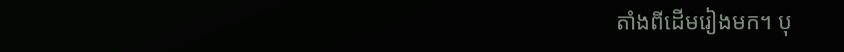តាំងពីដើមរៀងមក។ បុ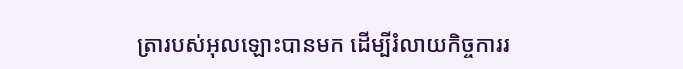ត្រារបស់អុលឡោះបានមក ដើម្បីរំលាយកិច្ចការរ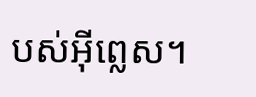បស់អ៊ីព្លេស។